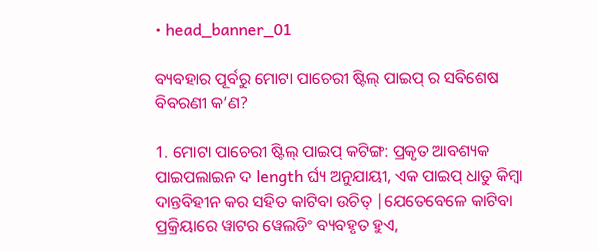• head_banner_01

ବ୍ୟବହାର ପୂର୍ବରୁ ମୋଟା ପାଚେରୀ ଷ୍ଟିଲ୍ ପାଇପ୍ ର ସବିଶେଷ ବିବରଣୀ କ’ଣ?

1. ମୋଟା ପାଚେରୀ ଷ୍ଟିଲ୍ ପାଇପ୍ କଟିଙ୍ଗ: ପ୍ରକୃତ ଆବଶ୍ୟକ ପାଇପଲାଇନ ଦ length ର୍ଘ୍ୟ ଅନୁଯାୟୀ, ଏକ ପାଇପ୍ ଧାତୁ କିମ୍ବା ଦାନ୍ତବିହୀନ କର ସହିତ କାଟିବା ଉଚିତ୍ |ଯେତେବେଳେ କାଟିବା ପ୍ରକ୍ରିୟାରେ ୱାଟର ୱେଲଡିଂ ବ୍ୟବହୃତ ହୁଏ,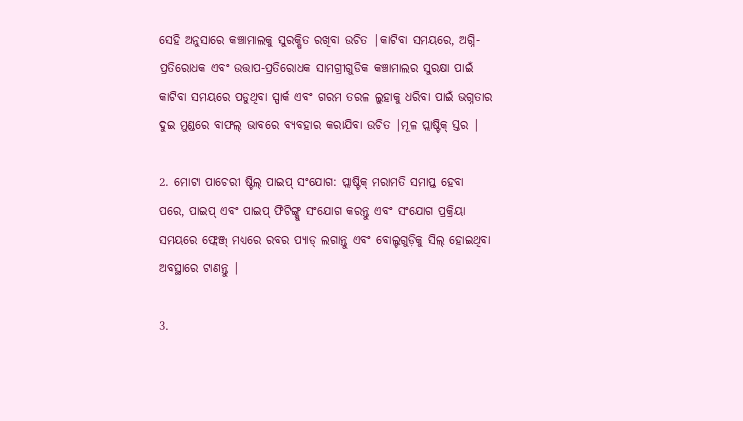ସେହି ଅନୁସାରେ କଞ୍ଚାମାଲକୁ ସୁରକ୍ଷିତ ରଖିବା ଉଚିତ |କାଟିବା ସମୟରେ, ଅଗ୍ନି-ପ୍ରତିରୋଧକ ଏବଂ ଉତ୍ତାପ-ପ୍ରତିରୋଧକ ସାମଗ୍ରୀଗୁଡିକ କଞ୍ଚାମାଲର ସୁରକ୍ଷା ପାଇଁ କାଟିବା ସମୟରେ ପଡୁଥିବା ସ୍ପାର୍କ ଏବଂ ଗରମ ତରଳ ଲୁହାକୁ ଧରିବା ପାଇଁ ଭଗ୍ନତାର ଦୁଇ ମୁଣ୍ଡରେ ବାଫଲ୍ ଭାବରେ ବ୍ୟବହାର କରାଯିବା ଉଚିତ |ମୂଳ ପ୍ଲାଷ୍ଟିକ୍ ସ୍ତର |

2. ମୋଟା ପାଚେରୀ ଷ୍ଟିଲ୍ ପାଇପ୍ ସଂଯୋଗ: ପ୍ଲାଷ୍ଟିକ୍ ମରାମତି ସମାପ୍ତ ହେବା ପରେ, ପାଇପ୍ ଏବଂ ପାଇପ୍ ଫିଟିଙ୍ଗ୍କୁ ସଂଯୋଗ କରନ୍ତୁ ଏବଂ ସଂଯୋଗ ପ୍ରକ୍ରିୟା ସମୟରେ ଫ୍ଲେଞ୍ଜ୍ ମଧ୍ୟରେ ରବର ପ୍ୟାଡ୍ ଲଗାନ୍ତୁ ଏବଂ ବୋଲ୍ଟଗୁଡ଼ିକୁ ସିଲ୍ ହୋଇଥିବା ଅବସ୍ଥାରେ ଟାଣନ୍ତୁ |

3.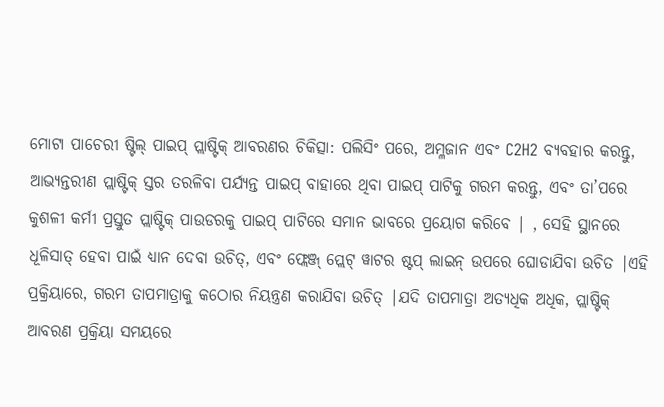ମୋଟା ପାଚେରୀ ଷ୍ଟିଲ୍ ପାଇପ୍ ପ୍ଲାଷ୍ଟିକ୍ ଆବରଣର ଚିକିତ୍ସା: ପଲିସିଂ ପରେ, ଅମ୍ଳଜାନ ଏବଂ C2H2 ବ୍ୟବହାର କରନ୍ତୁ, ଆଭ୍ୟନ୍ତରୀଣ ପ୍ଲାଷ୍ଟିକ୍ ସ୍ତର ତରଳିବା ପର୍ଯ୍ୟନ୍ତ ପାଇପ୍ ବାହାରେ ଥିବା ପାଇପ୍ ପାଟିକୁ ଗରମ କରନ୍ତୁ, ଏବଂ ତା’ପରେ କୁଶଳୀ କର୍ମୀ ପ୍ରସ୍ତୁତ ପ୍ଲାଷ୍ଟିକ୍ ପାଉଡରକୁ ପାଇପ୍ ପାଟିରେ ସମାନ ଭାବରେ ପ୍ରୟୋଗ କରିବେ | , ସେହି ସ୍ଥାନରେ ଧୂଳିସାତ୍ ହେବା ପାଇଁ ଧ୍ୟାନ ଦେବା ଉଚିତ୍, ଏବଂ ଫ୍ଲେଞ୍ଜ୍ ପ୍ଲେଟ୍ ୱାଟର ଷ୍ଟପ୍ ଲାଇନ୍ ଉପରେ ଘୋଡାଯିବା ଉଚିତ |ଏହି ପ୍ରକ୍ରିୟାରେ, ଗରମ ତାପମାତ୍ରାକୁ କଠୋର ନିୟନ୍ତ୍ରଣ କରାଯିବା ଉଚିତ୍ |ଯଦି ତାପମାତ୍ରା ଅତ୍ୟଧିକ ଅଧିକ, ପ୍ଲାଷ୍ଟିକ୍ ଆବରଣ ପ୍ରକ୍ରିୟା ସମୟରେ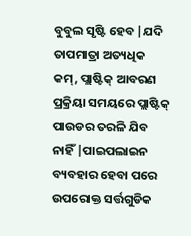ବୁବୁଲ ସୃଷ୍ଟି ହେବ |ଯଦି ତାପମାତ୍ରା ଅତ୍ୟଧିକ କମ୍, ପ୍ଲାଷ୍ଟିକ୍ ଆବରଣ ପ୍ରକ୍ରିୟା ସମୟରେ ପ୍ଲାଷ୍ଟିକ୍ ପାଉଡର ତରଳି ଯିବ ନାହିଁ |ପାଇପଲାଇନ ବ୍ୟବହାର ହେବା ପରେ ଉପରୋକ୍ତ ସର୍ତ୍ତଗୁଡିକ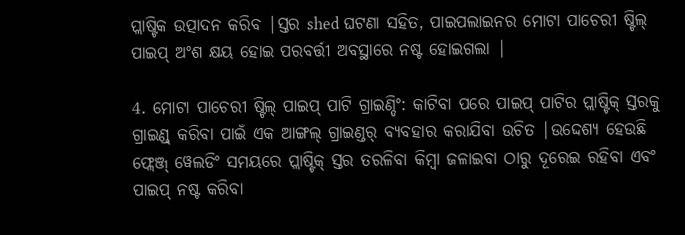ପ୍ଲାଷ୍ଟିକ ଉତ୍ପାଦନ କରିବ |ସ୍ତର shed ଘଟଣା ସହିତ, ପାଇପଲାଇନର ମୋଟା ପାଚେରୀ ଷ୍ଟିଲ୍ ପାଇପ୍ ଅଂଶ କ୍ଷୟ ହୋଇ ପରବର୍ତ୍ତୀ ଅବସ୍ଥାରେ ନଷ୍ଟ ହୋଇଗଲା |

4. ମୋଟା ପାଚେରୀ ଷ୍ଟିଲ୍ ପାଇପ୍ ପାଟି ଗ୍ରାଇଣ୍ଡିଂ: କାଟିବା ପରେ ପାଇପ୍ ପାଟିର ପ୍ଲାଷ୍ଟିକ୍ ସ୍ତରକୁ ଗ୍ରାଇଣ୍ଡ୍ କରିବା ପାଇଁ ଏକ ଆଙ୍ଗଲ୍ ଗ୍ରାଇଣ୍ଡର୍ ବ୍ୟବହାର କରାଯିବା ଉଚିତ |ଉଦ୍ଦେଶ୍ୟ ହେଉଛି ଫ୍ଲେଞ୍ଜ୍ ୱେଲଡିଂ ସମୟରେ ପ୍ଲାଷ୍ଟିକ୍ ସ୍ତର ତରଳିବା କିମ୍ବା ଜଳାଇବା ଠାରୁ ଦୂରେଇ ରହିବା ଏବଂ ପାଇପ୍ ନଷ୍ଟ କରିବା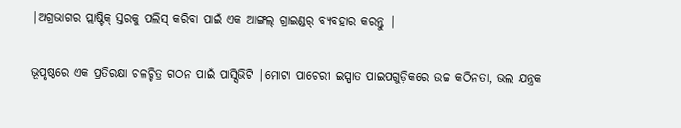|ଅଗ୍ରଭାଗର ପ୍ଲାଷ୍ଟିକ୍ ସ୍ତରକୁ ପଲିସ୍ କରିବା ପାଇଁ ଏକ ଆଙ୍ଗଲ୍ ଗ୍ରାଇଣ୍ଡର୍ ବ୍ୟବହାର କରନ୍ତୁ |

ଭୂପୃଷ୍ଠରେ ଏକ ପ୍ରତିରକ୍ଷା ଚଳଚ୍ଚିତ୍ର ଗଠନ ପାଇଁ ପାସ୍ସିଭିଟି |ମୋଟା ପାଚେରୀ ଇସ୍ପାତ ପାଇପଗୁଡ଼ିକରେ ଉଚ୍ଚ କଠିନତା, ଭଲ ଯନ୍ତ୍ରକ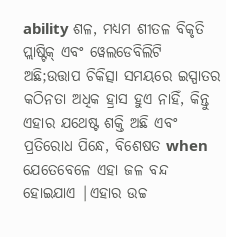ability ଶଳ, ମଧ୍ୟମ ଶୀତଳ ବିକୃତି ପ୍ଲାଷ୍ଟିକ୍ ଏବଂ ୱେଲଡେବିଲିଟି ଅଛି;ଉତ୍ତାପ ଚିକିତ୍ସା ସମୟରେ ଇସ୍ପାତର କଠିନତା ଅଧିକ ହ୍ରାସ ହୁଏ ନାହିଁ, କିନ୍ତୁ ଏହାର ଯଥେଷ୍ଟ ଶକ୍ତି ଅଛି ଏବଂ ପ୍ରତିରୋଧ ପିନ୍ଧେ, ବିଶେଷତ when ଯେତେବେଳେ ଏହା ଜଳ ବନ୍ଦ ହୋଇଯାଏ |ଏହାର ଉଚ୍ଚ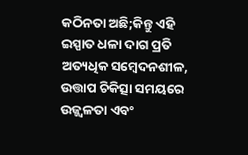କଠିନତା ଅଛି;କିନ୍ତୁ ଏହି ଇସ୍ପାତ ଧଳା ଦାଗ ପ୍ରତି ଅତ୍ୟଧିକ ସମ୍ବେଦନଶୀଳ, ଉତ୍ତାପ ଚିକିତ୍ସା ସମୟରେ ଉଜ୍ଜ୍ୱଳତା ଏବଂ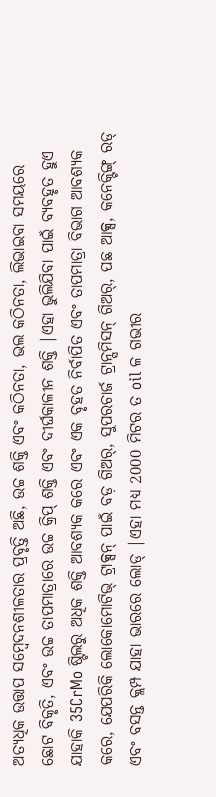ଅତ୍ୟଧିକ ଉତ୍ତାପ ସମ୍ବେଦନଶୀଳତାର ପ୍ରବୃତ୍ତି ଅଛି, ଉଚ୍ଚ ଶକ୍ତି ଏବଂ କଠିନତା, ଭଲ କଠିନତା, ଲିଭାଇବା ସମୟରେ ଛୋଟ ବିକୃତି, ଏବଂ ଉଚ୍ଚ ତାପମାତ୍ରାରେ ଉଚ୍ଚ କ୍ରିପ୍ ଶକ୍ତି ଏବଂ ଦୀର୍ଘକାଳୀନ ଶକ୍ତି |ଏହା ଭୁଲିଯିବା ପାଇଁ ବ୍ୟବହୃତ ହୁଏ ଯାହାକି 35CrMo ଷ୍ଟିଲରୁ ଅଧିକ ଶକ୍ତି ଆବଶ୍ୟକ କରେ ଏବଂ ଏକ ବୃହତ ନିର୍ବାପିତ ଏବଂ ତାପମାତ୍ରା ବିଭାଗ ଆବଶ୍ୟକ କରେ, ଯେପରିକି ଲୋକୋମୋଟିଭ୍ ଟ୍ରାକ୍ସନ୍ ପାଇଁ ବଡ଼ ଗିଅର୍, ସୁପରଚାର୍ଜ ଟ୍ରାନ୍ସମିସନ୍ ଗିଅର୍, ପଛ ଆକ୍ସ, କନେକ୍ଟିଙ୍ଗ୍ ରଡ୍ ଏବଂ ବସନ୍ତ କ୍ଲମ୍ପ ଯାହା ଭାରରେ ଲୋଡ୍ |ଏହା ମଧ୍ୟ 2000 ମିଟର ତ oil ଳ ଗଭୀର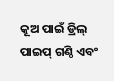କୂଅ ପାଇଁ ଡ୍ରିଲ୍ ପାଇପ୍ ଗଣ୍ଠି ଏବଂ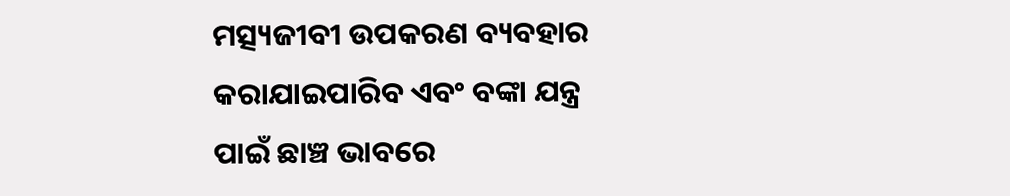ମତ୍ସ୍ୟଜୀବୀ ଉପକରଣ ବ୍ୟବହାର କରାଯାଇପାରିବ ଏବଂ ବଙ୍କା ଯନ୍ତ୍ର ପାଇଁ ଛାଞ୍ଚ ଭାବରେ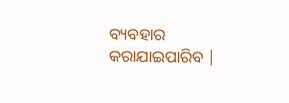ବ୍ୟବହାର କରାଯାଇପାରିବ |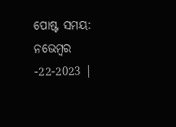ପୋଷ୍ଟ ସମୟ: ନଭେମ୍ବର -22-2023 |